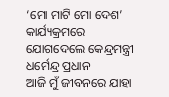‘ମୋ ମାଟି ମୋ ଦେଶ’ କାର୍ଯ୍ୟକ୍ରମରେ ଯୋଗଦେଲେ କେନ୍ଦ୍ରମନ୍ତ୍ରୀ ଧର୍ମେନ୍ଦ୍ର ପ୍ରଧାନ
ଆଜି ମୁଁ ଜୀବନରେ ଯାହା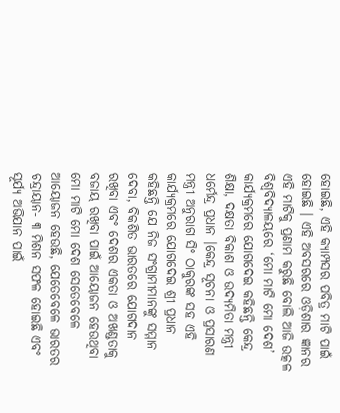ହୋଇଛି, ଏହି କ୍ୟାମ୍ପସର ପବିତ୍ର ମାଟି ପାଇଁ ହୋଇଛି । ଏହି ଅବସରରେ ଓଡ଼ିଶାର ଜ୍ଞାନର ଏହି ମାଟିକୁ ପ୍ରଣାମ କରୁଛି ବୋଲି ଆଜି ଉତ୍କଳ ବିଶ୍ୱବିଦ୍ୟାଳୟରେ ‘ମୋ ମାଟି ମୋ ଦେଶ’ କାର୍ଯ୍ୟକ୍ରମରେ ଯୋଗଦେଇ କହିଛନ୍ତି କେନ୍ଦ୍ର ଶିକ୍ଷା, ଦକ୍ଷତା ବିକାଶ ଓ ଉଦ୍ୟମିତା ମନ୍ତ୍ରୀ ଧର୍ମେନ୍ଦ୍ର ପ୍ରଧାନ ।କେନ୍ଦ୍ର ସୂଚନା ଓ ପ୍ରସାରଣ ମନ୍ତ୍ରୀ ଅନୁରାଗ ସିଂ ଠାକୁରଙ୍କ ସହ ଏହି କାର୍ଯ୍ୟକ୍ରମରେ ଯୋଗଦେଇ ଶ୍ରୀ ପ୍ରଧାନ କହିଛନ୍ତି ଯେ ନିଜ ସଂଗ୍ରାମୀମାନଙ୍କୁ ସମ୍ମାନ ଦେବା, ବିକଶିତ ଭାରତରେ ଯୋଗଦାନ ରଖିବା ଏବଂ ଦେଶର ଏକତା ଓ ଅଖଣ୍ଡତାକୁ ବଜାୟ ରଖିବା ପାଇଁ ଆୟୋଜନ ହେଉଥିବା ମୋ ମାଟି ମୋ ଦେଶ ସେତେବେଳେ ଆୟୋଜନ ହେଉଛି, ଯେତେବେଳେ ଭାରତର ଚନ୍ଦ୍ରାୟାନ- ୩ ମିଶନ ସଫଳ ହୋଇଛି ଏବଂ ସୂର୍ଯ୍ୟ ଅଭିଯାନ ପାଇଁ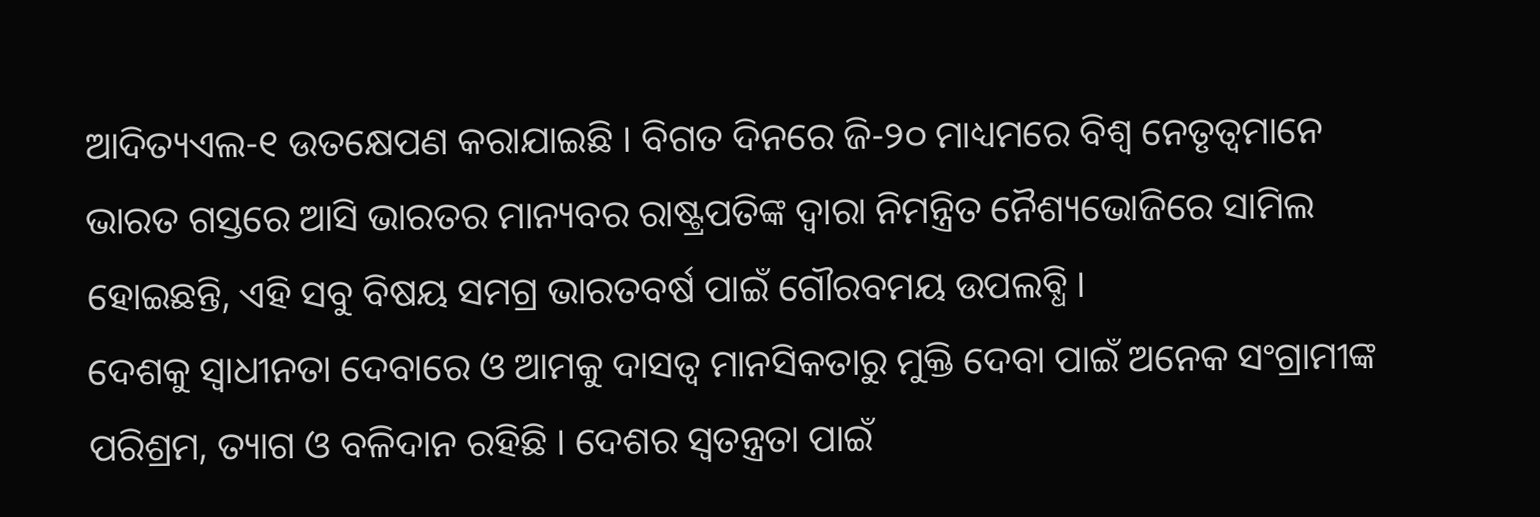ଆଦିତ୍ୟଏଲ-୧ ଉତକ୍ଷେପଣ କରାଯାଇଛି । ବିଗତ ଦିନରେ ଜି-୨୦ ମାଧ୍ୟମରେ ବିଶ୍ୱ ନେତୃତ୍ୱମାନେ ଭାରତ ଗସ୍ତରେ ଆସି ଭାରତର ମାନ୍ୟବର ରାଷ୍ଟ୍ରପତିଙ୍କ ଦ୍ୱାରା ନିମନ୍ତ୍ରିତ ନୈଶ୍ୟଭୋଜିରେ ସାମିଲ ହୋଇଛନ୍ତି, ଏହି ସବୁ ବିଷୟ ସମଗ୍ର ଭାରତବର୍ଷ ପାଇଁ ଗୌରବମୟ ଉପଲବ୍ଧି ।
ଦେଶକୁ ସ୍ୱାଧୀନତା ଦେବାରେ ଓ ଆମକୁ ଦାସତ୍ୱ ମାନସିକତାରୁ ମୁକ୍ତି ଦେବା ପାଇଁ ଅନେକ ସଂଗ୍ରାମୀଙ୍କ ପରିଶ୍ରମ, ତ୍ୟାଗ ଓ ବଳିଦାନ ରହିଛି । ଦେଶର ସ୍ୱତନ୍ତ୍ରତା ପାଇଁ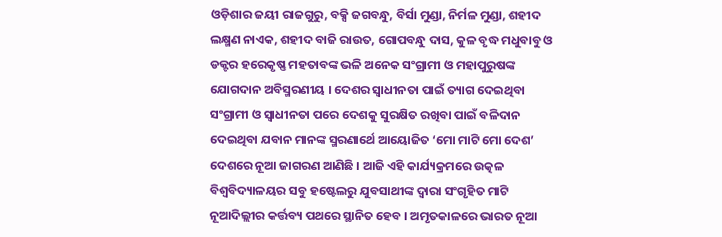ଓଡ଼ିଶାର ଜୟୀ ରାଜଗୁରୁ, ବକ୍ସି ଜଗବନ୍ଧୁ, ବିର୍ସା ମୁଣ୍ଡା, ନିର୍ମଳ ମୁଣ୍ଡା, ଶହୀଦ ଲକ୍ଷ୍ମଣ ନାଏକ, ଶହୀଦ ବାଜି ରାଉତ, ଗୋପବନ୍ଧୁ ଦାସ, କୁଳ ବୃଦ୍ଧ ମଧୁବାବୁ ଓ ଡକ୍ଟର ହରେକୃଷ୍ଣ ମହତାବଙ୍କ ଭଳି ଅନେକ ସଂଗ୍ରାମୀ ଓ ମହାପୁରୁଷଙ୍କ ଯୋଗଦାନ ଅବିସ୍ମରଣୀୟ । ଦେଶର ସ୍ୱାଧୀନତା ପାଇଁ ତ୍ୟାଗ ଦେଇଥିବା ସଂଗ୍ରାମୀ ଓ ସ୍ୱାଧୀନତା ପରେ ଦେଶକୁ ସୁରକ୍ଷିତ ରଖିବା ପାଇଁ ବଳିଦାନ ଦେଇଥିବା ଯବାନ ମାନଙ୍କ ସ୍ମରଣାର୍ଥେ ଆୟୋଜିତ ‘ମୋ ମାଟି ମୋ ଦେଶ’ ଦେଶରେ ନୂଆ ଜାଗରଣ ଆଣିଛି । ଆଜି ଏହି କାର୍ଯ୍ୟକ୍ରମରେ ଉତ୍କଳ ବିଶ୍ୱବିଦ୍ୟାଳୟର ସବୁ ହଷ୍ଟେଲରୁ ଯୁବସାଥୀଙ୍କ ଦ୍ୱାରା ସଂଗୃହିତ ମାଟି ନୂଆଦିଲ୍ଲୀର କର୍ତ୍ତବ୍ୟ ପଥରେ ସ୍ଥାନିତ ହେବ । ଅମୃତକାଳରେ ଭାରତ ନୂଆ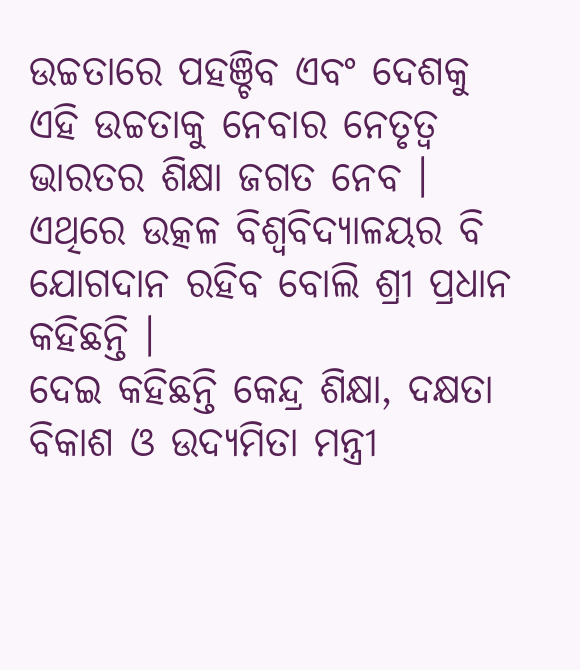ଉଚ୍ଚତାରେ ପହଞ୍ଚିବ ଏବଂ ଦେଶକୁ ଏହି ଉଚ୍ଚତାକୁ ନେବାର ନେତୃତ୍ୱ ଭାରତର ଶିକ୍ଷା ଜଗତ ନେବ । ଏଥିରେ ଉତ୍କଳ ବିଶ୍ୱବିଦ୍ୟାଳୟର ବି ଯୋଗଦାନ ରହିବ ବୋଲି ଶ୍ରୀ ପ୍ରଧାନ କହିଛନ୍ତି ।
ଦେଇ କହିଛନ୍ତି କେନ୍ଦ୍ର ଶିକ୍ଷା, ଦକ୍ଷତା ବିକାଶ ଓ ଉଦ୍ୟମିତା ମନ୍ତ୍ରୀ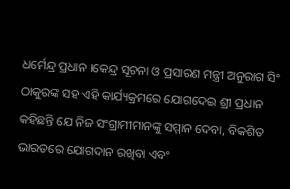ଧର୍ମେନ୍ଦ୍ର ପ୍ରଧାନ ।କେନ୍ଦ୍ର ସୂଚନା ଓ ପ୍ରସାରଣ ମନ୍ତ୍ରୀ ଅନୁରାଗ ସିଂ ଠାକୁରଙ୍କ ସହ ଏହି କାର୍ଯ୍ୟକ୍ରମରେ ଯୋଗଦେଇ ଶ୍ରୀ ପ୍ରଧାନ କହିଛନ୍ତି ଯେ ନିଜ ସଂଗ୍ରାମୀମାନଙ୍କୁ ସମ୍ମାନ ଦେବା, ବିକଶିତ ଭାରତରେ ଯୋଗଦାନ ରଖିବା ଏବଂ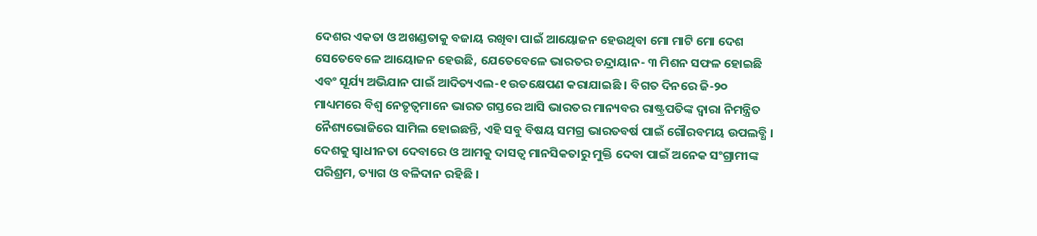ଦେଶର ଏକତା ଓ ଅଖଣ୍ଡତାକୁ ବଜାୟ ରଖିବା ପାଇଁ ଆୟୋଜନ ହେଉଥିବା ମୋ ମାଟି ମୋ ଦେଶ ସେତେବେଳେ ଆୟୋଜନ ହେଉଛି, ଯେତେବେଳେ ଭାରତର ଚନ୍ଦ୍ରାୟାନ- ୩ ମିଶନ ସଫଳ ହୋଇଛି ଏବଂ ସୂର୍ଯ୍ୟ ଅଭିଯାନ ପାଇଁ ଆଦିତ୍ୟଏଲ-୧ ଉତକ୍ଷେପଣ କରାଯାଇଛି । ବିଗତ ଦିନରେ ଜି-୨୦ ମାଧ୍ୟମରେ ବିଶ୍ୱ ନେତୃତ୍ୱମାନେ ଭାରତ ଗସ୍ତରେ ଆସି ଭାରତର ମାନ୍ୟବର ରାଷ୍ଟ୍ରପତିଙ୍କ ଦ୍ୱାରା ନିମନ୍ତ୍ରିତ ନୈଶ୍ୟଭୋଜିରେ ସାମିଲ ହୋଇଛନ୍ତି, ଏହି ସବୁ ବିଷୟ ସମଗ୍ର ଭାରତବର୍ଷ ପାଇଁ ଗୌରବମୟ ଉପଲବ୍ଧି । ଦେଶକୁ ସ୍ୱାଧୀନତା ଦେବାରେ ଓ ଆମକୁ ଦାସତ୍ୱ ମାନସିକତାରୁ ମୁକ୍ତି ଦେବା ପାଇଁ ଅନେକ ସଂଗ୍ରାମୀଙ୍କ ପରିଶ୍ରମ, ତ୍ୟାଗ ଓ ବଳିଦାନ ରହିଛି ।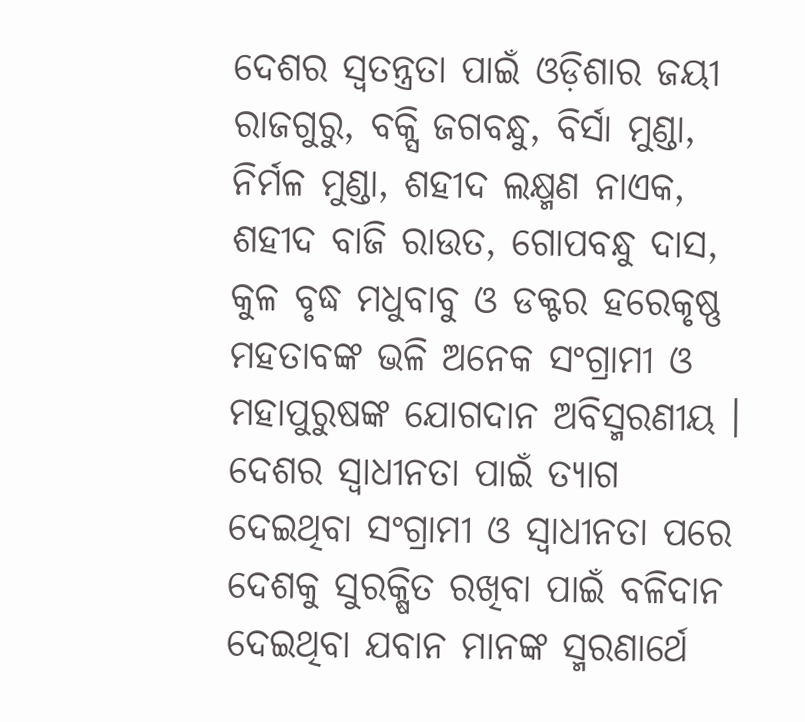ଦେଶର ସ୍ୱତନ୍ତ୍ରତା ପାଇଁ ଓଡ଼ିଶାର ଜୟୀ ରାଜଗୁରୁ, ବକ୍ସି ଜଗବନ୍ଧୁ, ବିର୍ସା ମୁଣ୍ଡା, ନିର୍ମଳ ମୁଣ୍ଡା, ଶହୀଦ ଲକ୍ଷ୍ମଣ ନାଏକ, ଶହୀଦ ବାଜି ରାଉତ, ଗୋପବନ୍ଧୁ ଦାସ, କୁଳ ବୃଦ୍ଧ ମଧୁବାବୁ ଓ ଡକ୍ଟର ହରେକୃଷ୍ଣ ମହତାବଙ୍କ ଭଳି ଅନେକ ସଂଗ୍ରାମୀ ଓ ମହାପୁରୁଷଙ୍କ ଯୋଗଦାନ ଅବିସ୍ମରଣୀୟ । ଦେଶର ସ୍ୱାଧୀନତା ପାଇଁ ତ୍ୟାଗ ଦେଇଥିବା ସଂଗ୍ରାମୀ ଓ ସ୍ୱାଧୀନତା ପରେ ଦେଶକୁ ସୁରକ୍ଷିତ ରଖିବା ପାଇଁ ବଳିଦାନ ଦେଇଥିବା ଯବାନ ମାନଙ୍କ ସ୍ମରଣାର୍ଥେ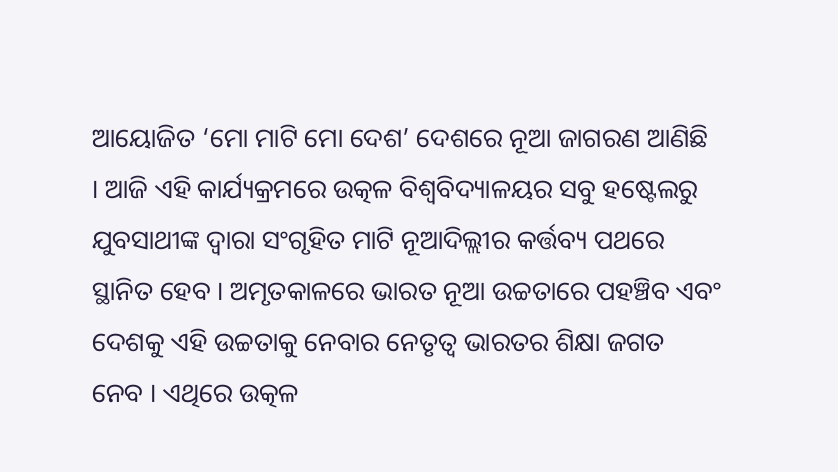ଆୟୋଜିତ ‘ମୋ ମାଟି ମୋ ଦେଶ’ ଦେଶରେ ନୂଆ ଜାଗରଣ ଆଣିଛି । ଆଜି ଏହି କାର୍ଯ୍ୟକ୍ରମରେ ଉତ୍କଳ ବିଶ୍ୱବିଦ୍ୟାଳୟର ସବୁ ହଷ୍ଟେଲରୁ ଯୁବସାଥୀଙ୍କ ଦ୍ୱାରା ସଂଗୃହିତ ମାଟି ନୂଆଦିଲ୍ଲୀର କର୍ତ୍ତବ୍ୟ ପଥରେ ସ୍ଥାନିତ ହେବ । ଅମୃତକାଳରେ ଭାରତ ନୂଆ ଉଚ୍ଚତାରେ ପହଞ୍ଚିବ ଏବଂ ଦେଶକୁ ଏହି ଉଚ୍ଚତାକୁ ନେବାର ନେତୃତ୍ୱ ଭାରତର ଶିକ୍ଷା ଜଗତ ନେବ । ଏଥିରେ ଉତ୍କଳ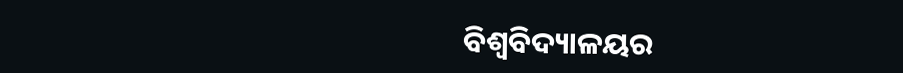ବିଶ୍ୱବିଦ୍ୟାଳୟର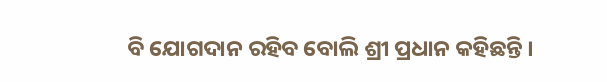ବି ଯୋଗଦାନ ରହିବ ବୋଲି ଶ୍ରୀ ପ୍ରଧାନ କହିଛନ୍ତି ।